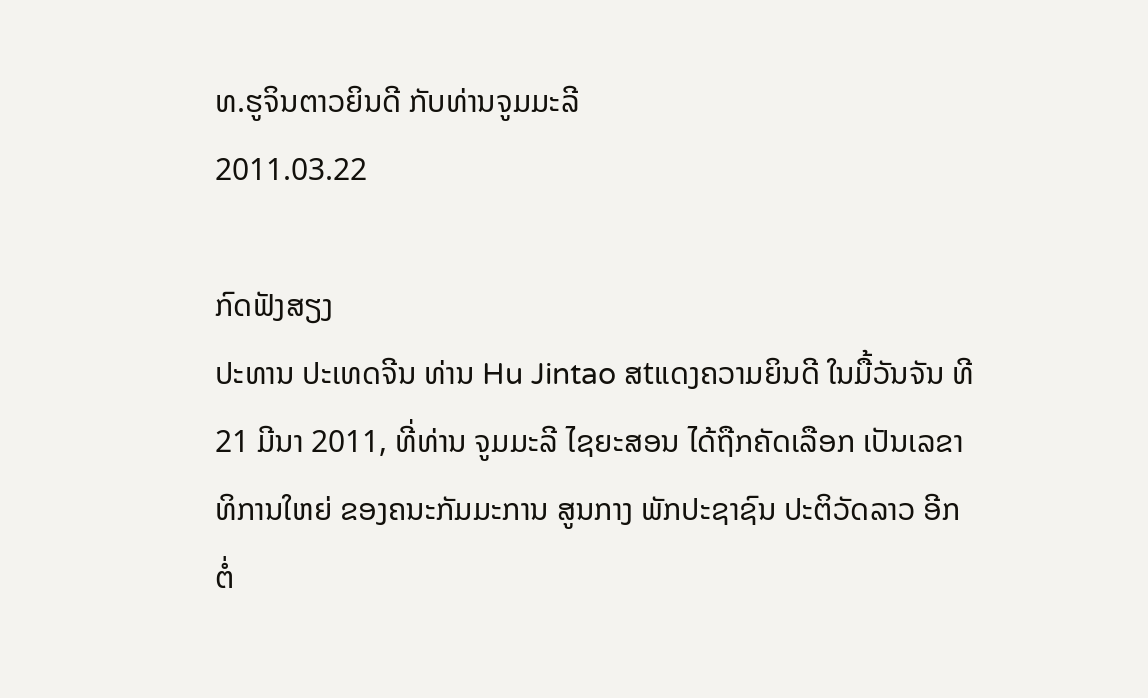ທ.ຮູຈິນຕາວຍິນດີ ກັບທ່ານຈູມມະລີ
2011.03.22

ກົດຟັງສຽງ
ປະທານ ປະເທດຈີນ ທ່ານ Hu Jintao ສtແດງຄວາມຍິນດີ ໃນມື້ວັນຈັນ ທີ 21 ມີນາ 2011, ທີ່ທ່ານ ຈູມມະລີ ໄຊຍະສອນ ໄດ້ຖືກຄັດເລືອກ ເປັນເລຂາທິການໃຫຍ່ ຂອງຄນະກັມມະການ ສູນກາງ ພັກປະຊາຊົນ ປະຕິວັດລາວ ອີກຕໍ່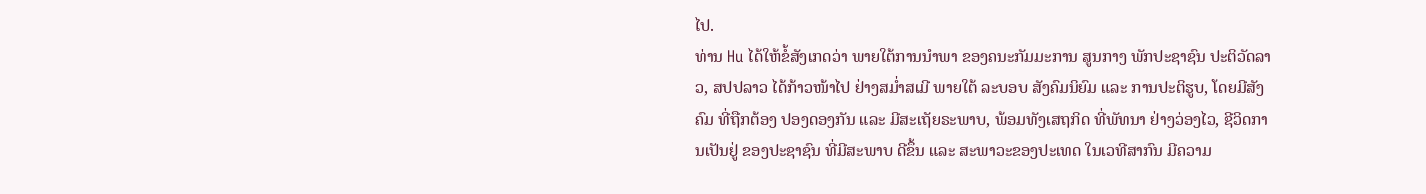ໄປ.
ທ່ານ Hu ໄດ້ໃຫ້ຂໍ້ສັງເກດວ່າ ພາຍໃຕ້ການນຳພາ ຂອງຄນະກັມມະການ ສູນກາງ ພັກປະຊາຊົນ ປະຕິວັດລາວ, ສປປລາວ ໄດ້ກ້າວໜ້າໄປ ຢ່າງສມໍ່າສເມີ ພາຍໃຕ້ ລະບອບ ສັງຄົມນິຍົມ ແລະ ການປະຕິຮູບ, ໂດຍມີສັງຄົມ ທີ່ຖືກຕ້ອງ ປອງດອງກັນ ແລະ ມີສະເຖັຍຣະພາບ, ພ້ອມທັງເສຖກິດ ທີ່ພັທນາ ຢ່າງວ່ອງໄວ, ຊີວິດການເປັນຢູ່ ຂອງປະຊາຊົນ ທີ່ມີສະພາບ ດີຂຶ້ນ ແລະ ສະພາວະຂອງປະເທດ ໃນເວທີສາກົນ ມີຄວາມ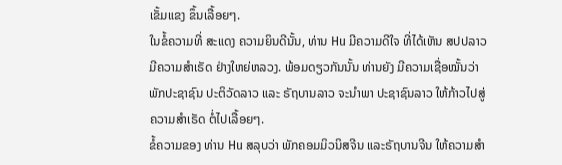ເຂັ້ມແຂງ ຂຶ້ນເລື້ອຍໆ.
ໃນຂໍ້ຄວາມທີ່ ສະແດງ ຄວາມຍິນດີນັ້ນ, ທ່ານ Hu ມີຄວາມດີໃຈ ທີ່ໄດ້ເຫັນ ສປປລາວ ມີຄວາມສຳເຣັດ ຢ່າງໃຫຍ່ຫລວງ. ພ້ອມດຽວກັນນັ້ນ ທ່ານຍັງ ມີຄວາມເຊື່ອໝັ້ນວ່າ ພັກປະຊາຊົນ ປະຕິວັດລາວ ແລະ ຣັຖບານລາວ ຈະນຳພາ ປະຊາຊົນລາວ ໃຫ້ກ້າວໄປສູ່ ຄວາມສຳເຣັດ ຕໍ່ໄປເລື້ອຍໆ.
ຂໍ້ຄວາມຂອງ ທ່ານ Hu ສລຸບວ່າ ພັກຄອມມິວນິສຈີນ ແລະຣັຖບານຈີນ ໃຫ້ຄວາມສຳ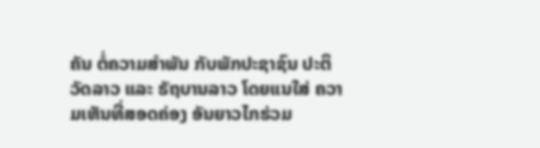ຄັນ ຕໍ່ຄວາມສຳພັນ ກັບພັກປະຊາຊົນ ປະຕິວັດລາວ ແລະ ຣັຖບານລາວ ໂດຍແນໃສ່ ຄວາມເຫັນທີ່ສອດຄ່ອງ ອັນຍາວໄກຮ່ວມ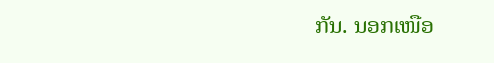ກັນ. ນອກເໜືອ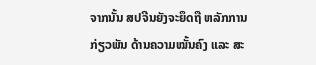ຈາກນັ້ນ ສປຈີນຍັງຈະຍຶດຖື ຫລັກການກ່ຽວພັນ ດ້ານຄວາມໝັ້ນຄົງ ແລະ ສະ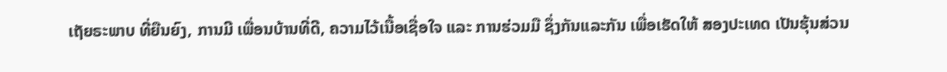ເຖັຍຣະພາບ ທີ່ຍືນຍົງ, ການມີ ເພື່ອນບ້ານທີ່ດີ, ຄວາມໄວ້ເນື້ອເຊື່ອໃຈ ແລະ ການຮ່ວມມື ຊຶ່ງກັນແລະກັນ ເພື່ອເຮັດໃຫ້ ສອງປະເທດ ເປັນຮຸ້ນສ່ວນ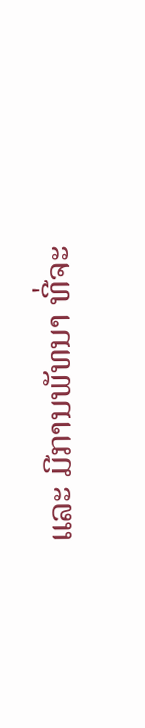ແລະ ມີການພັທນາ ທີ່ຈະ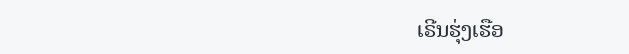ເຣີນຮຸ່ງເຮືອ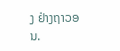ງ ຢ່າງຖາວອນ.